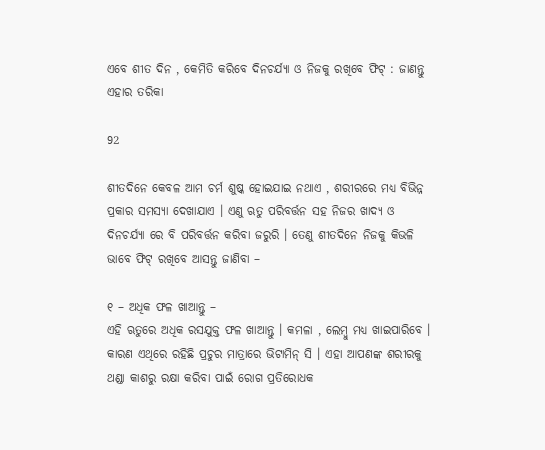ଏବେ ଶୀତ ଦିନ , କେମିତି କରିବେ ଦିନଚର୍ଯ୍ୟା ଓ ନିଜକୁ ରଖିବେ ଫିଟ୍ : ଜାଣନ୍ତୁ ଏହାର ତରିକା

92

ଶୀତଦିନେ କେବଳ ଆମ ଚର୍ମ ଶୁଷ୍କ ହୋଇଯାଇ ନଥାଏ , ଶରୀରରେ ମଧ୍ୟ ବିଭିନ୍ନ ପ୍ରକାର ସମସ୍ୟା ଦେଖାଯାଏ । ଏଣୁ ଋତୁ ପରିବର୍ତ୍ତନ ସହ ନିଜର ଖାଦ୍ୟ ଓ ଦିନଚର୍ଯ୍ୟା ରେ ବି ପରିବର୍ତ୍ତନ କରିବା ଜରୁରି । ତେଣୁ ଶୀତଦିନେ ନିଜକୁ କିଭଳି ଭାବେ ଫିଟ୍ ରଖିବେ ଆସନ୍ତୁ ଜାଣିବା –

୧ – ଅଧିକ ଫଳ ଖାଆନ୍ତୁ –
ଏହି ଋତୁରେ ଅଧିକ ରସଯୁକ୍ତ ଫଳ ଖାଆନ୍ତୁ । କମଳା , ଲେମ୍ବୁ ମଧ୍ୟ ଖାଇପାରିବେ । କାରଣ ଏଥିରେ ରହିଛି ପ୍ରଚୁର ମାତ୍ରାରେ ଭିଟାମିନ୍ ସି । ଏହା ଆପଣଙ୍କ ଶରୀରକୁ ଥଣ୍ଡା କାଶରୁ ରକ୍ଷା କରିବା ପାଇଁ ରୋଗ ପ୍ରତିରୋଧକ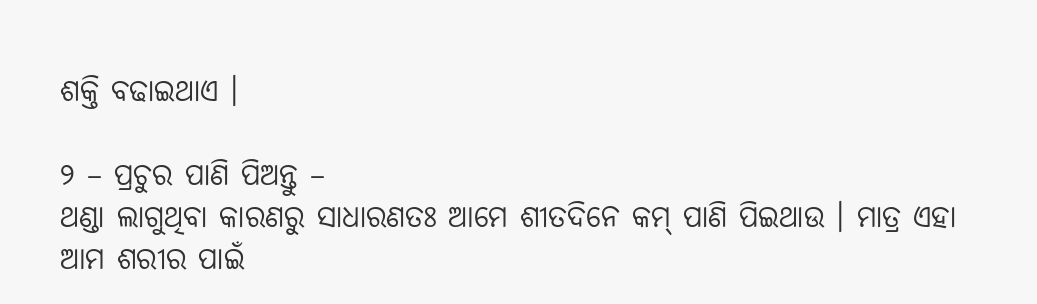ଶକ୍ତି ବଢାଇଥାଏ ।

୨ – ପ୍ରଚୁର ପାଣି ପିଅନ୍ତୁ –
ଥଣ୍ଡା ଲାଗୁଥିବା କାରଣରୁ ସାଧାରଣତଃ ଆମେ ଶୀତଦିନେ କମ୍ ପାଣି ପିଇଥାଉ । ମାତ୍ର ଏହା ଆମ ଶରୀର ପାଇଁ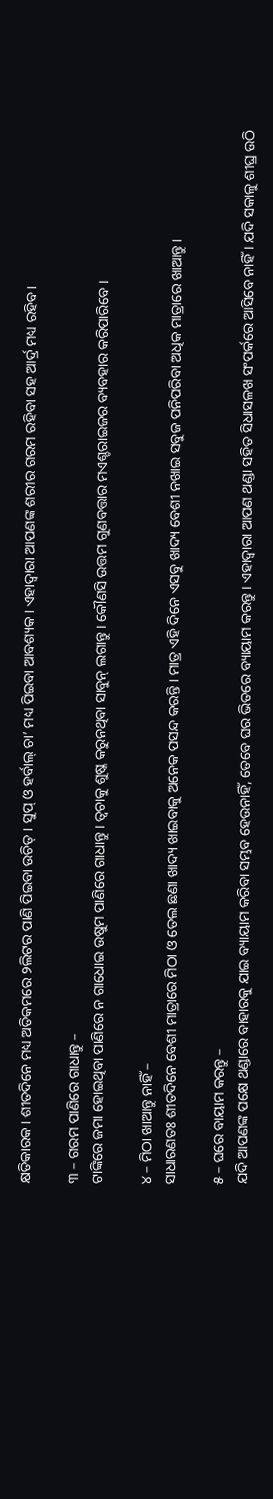କ୍ଷତିକାରକ । ଶୀତଦିନେ ମଧ୍ୟ ଅତିକମରେ ୨ଲିଟର ପାଣି ପିଇବା ଉଚିତ୍ । ସୁପ୍ ଓ ହର୍ବାଲ୍ ଚା’ ମଧ୍ୟ ପିଇବା ଆବଶ୍ୟକ । ଏହାଦ୍ୱାରା ଆପଣଙ୍କ ଶରୀର ଗରମ ରହିବା ସହ ଆର୍ଦ୍ର ମଧ୍ୟ ରହିବ ।

୩ – ଗରମ ପାଣିରେ ଗାଧାନ୍ତୁ –
ଟାଙ୍କିରେ ଜମା ହୋଇଥିବା ପାଣିରେ ନ ଗାଧୋଇ ଉଷୁମ ପାଣିରେ ଗାଧାନ୍ତୁ । ତ୍ୱଚାକୁ ଶୁଷ୍କ କରୁନଥିବା ସାବୁନ୍ ଲଗାନ୍ତୁ । କୌଣସି ଉତ୍ତମ ଗୁଣବତ୍ତାର ମଏଶ୍ଚରାଇଜର ବ୍ୟବହାର କରିପାରିବେ ।

୪ – ମିଠା ଖାଆନ୍ତୁ ନାହିଁ –
ସାଧାରଣତଃ ଶୀତଦିନେ ବେଶୀ ମାତ୍ରାରେ ମିଠା ଓ ତେଲ ଛଣା ଖାଦ୍ୟ ଖାଇବାକୁ ଅନେକ ପସନ୍ଦ କରନ୍ତି । ମାତ୍ର ଏହି ଦିନେ ଏସବୁ ଖାଦ୍ୟ ବେଶୀ ନଖାଇ ସବୁଜ ପନିପରିବା ଅଧିକ ମାତ୍ରାରେ ଖାଆନ୍ତୁ ।

୫ – ଘରେ ବାୟାମ କରନ୍ତୁ –
ଯଦି ଆପଣଙ୍କ ପକ୍ଷେ ଥଣ୍ଡାରେ ବାହାରକୁ ଯାଇ ବ୍ୟାୟାମ କରିବା ସମ୍ଭବ ହେଉନାହିଁ, ତେବେ ଘର ଭିତରେ ବ୍ୟାୟାମ କରନ୍ତୁ । ଏହାଦ୍ୱାରା ଆପଣ ଥଣ୍ଡା ସହିତ ସିଧାସଳଖ ସଂପର୍କରେ ଆସିବେ ନାହିଁ । ଯଦି ସକାଳୁ ଶୀଘ୍ର ଉଠି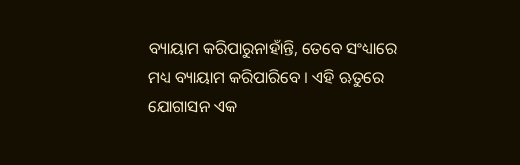ବ୍ୟାୟାମ କରିପାରୁନାହାଁନ୍ତି, ତେବେ ସଂଧ୍ୟାରେ ମଧ୍ୟ ବ୍ୟାୟାମ କରିପାରିବେ । ଏହି ଋତୁରେ ଯୋଗାସନ ଏକ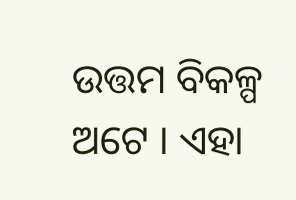ଉତ୍ତମ ବିକଳ୍ପ ଅଟେ । ଏହା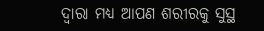ଦ୍ୱାରା ମଧ୍ୟ ଆପଣ ଶରୀରକୁ ସୁସ୍ଥ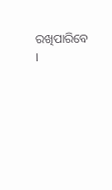ରଖିପାରିବେ ।